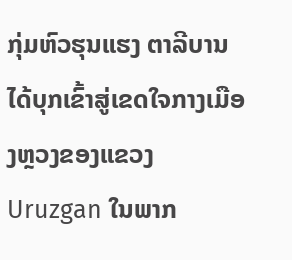ກຸ່ມຫົວຮຸນແຮງ ຕາລີບານ ໄດ້ບຸກເຂົ້າສູ່ເຂດໃຈກາງເມືອງຫຼວງຂອງແຂວງ Uruzgan ໃນພາກ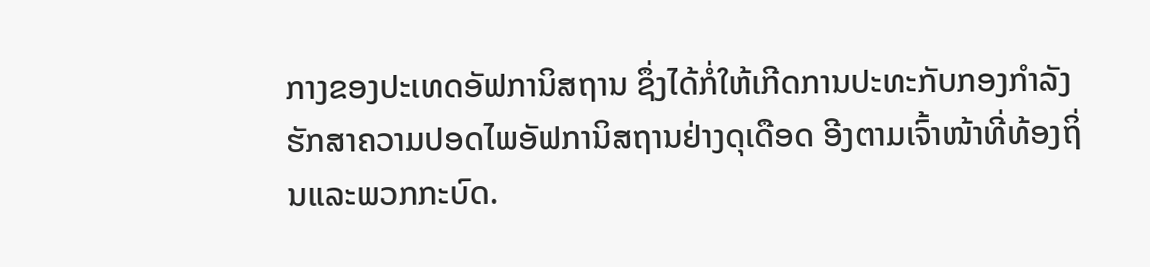ກາງຂອງປະເທດອັຟການິສຖານ ຊຶ່ງໄດ້ກໍ່ໃຫ້ເກີດການປະທະກັບກອງກຳລັງຮັກສາຄວາມປອດໄພອັຟການິສຖານຢ່າງດຸເດືອດ ອີງຕາມເຈົ້າໜ້າທີ່ທ້ອງຖິ່ນແລະພວກກະບົດ.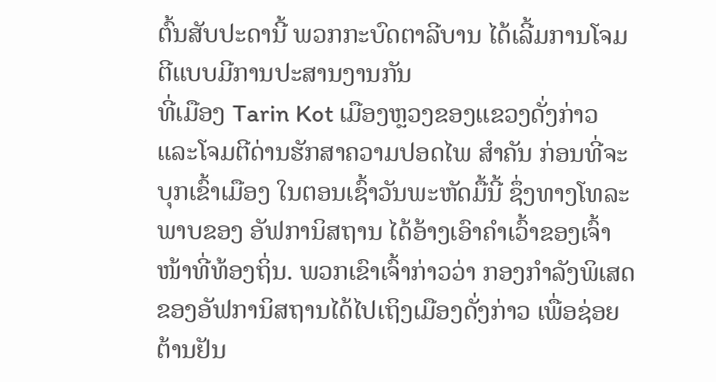ຕົ້ນສັບປະດານີ້ ພວກກະບົດຕາລີບານ ໄດ້ເລີ້ມການໂຈມຕີແບບມີການປະສານງານກັນ
ທີ່ເມືອງ Tarin Kot ເມືອງຫຼວງຂອງແຂວງດັ່ງກ່າວ ແລະໂຈມຕີດ່ານຮັກສາຄວາມປອດໄພ ສຳຄັນ ກ່ອນທີ່ຈະບຸກເຂົ້າເມືອງ ໃນຕອນເຊົ້າວັນພະຫັດມື້ນີ້ ຊຶ່ງທາງໂທລະພາບຂອງ ອັຟການິສຖານ ໄດ້ອ້າງເອົາຄຳເວົ້າຂອງເຈົ້າໜ້າທີ່ທ້ອງຖິ່ນ. ພວກເຂົາເຈົ້າກ່າວວ່າ ກອງກຳລັງພິເສດຂອງອັຟການິສຖານໄດ້ໄປເຖິງເມືອງດັ່ງກ່າວ ເພື່ອຊ່ອຍຕ້ານຢັນ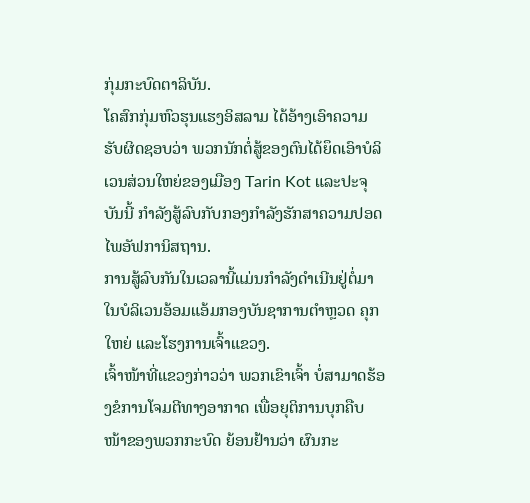ກຸ່ມກະບົດຕາລິບັນ.
ໂຄສົກກຸ່ມຫົວຮຸນແຮງອິສລາມ ໄດ້ອ້າງເອົາຄວາມຮັບຜິດຊອບວ່າ ພວກນັກຕໍ່ສູ້ຂອງຕົນໄດ້ຍຶດເອົາບໍລິເວນສ່ວນໃຫຍ່ຂອງເມືອງ Tarin Kot ແລະປະຈຸບັນນີ້ ກຳລັງສູ້ລົບກັບກອງກຳລັງຮັກສາຄວາມປອດໄພອັຟການິສຖານ.
ການສູ້ລົບກັນໃນເວລານີ້ແມ່ນກຳລັງດຳເນີນຢູ່ຕໍ່ມາ ໃນບໍລິເວນອ້ອມແອ້ມກອງບັນຊາການຕຳຫຼວດ ຄຸກໃຫຍ່ ແລະໂຮງການເຈົ້າແຂວງ.
ເຈົ້າໜ້າທີ່ແຂວງກ່າວວ່າ ພວກເຂົາເຈົ້າ ບໍ່ສາມາດຮ້ອງຂໍການໂຈມຕີທາງອາກາດ ເພື່ອຍຸຕິການບຸກຄືບໜ້າຂອງພວກກະບົດ ຍ້ອນຢ້ານວ່າ ຜົນກະ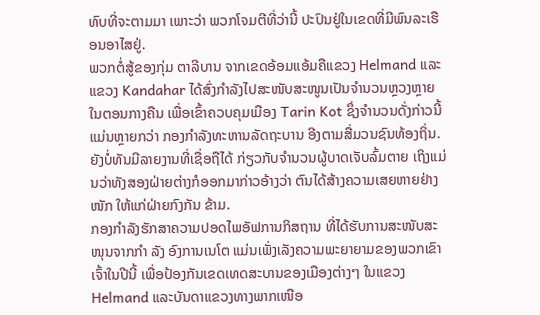ທົບທີ່ຈະຕາມມາ ເພາະວ່າ ພວກໂຈມຕີທີ່ວ່ານີ້ ປະປົນຢູ່ໃນເຂດທີ່ມີພົນລະເຮືອນອາໄສຢູ່.
ພວກຕໍ່ສູ້ຂອງກຸ່ມ ຕາລີບານ ຈາກເຂດອ້ອມແອ້ມຄືແຂວງ Helmand ແລະແຂວງ Kandahar ໄດ້ສົ່ງກຳລັງໄປສະໜັບສະໜູນເປັນຈຳນວນຫຼວງຫຼາຍໃນຕອນກາງຄືນ ເພື່ອເຂົ້າຄວບຄຸມເມືອງ Tarin Kot ຊຶ່ງຈຳນວນດັ່ງກ່າວນີ້ ແມ່ນຫຼາຍກວ່າ ກອງກຳລັງທະຫານລັດຖະບານ ອີງຕາມສື່ມວນຊົນທ້ອງຖິ່ນ.
ຍັງບໍ່ທັນມີລາຍງານທີ່ເຊື່ອຖືໄດ້ ກ່ຽວກັບຈຳນວນຜູ້ບາດເຈັບລົ້ມຕາຍ ເຖິງແມ່ນວ່າທັງສອງຝ່າຍຕ່າງກໍອອກມາກ່າວອ້າງວ່າ ຕົນໄດ້ສ້າງຄວາມເສຍຫາຍຢ່າງໜັກ ໃຫ້ແກ່ຝ່າຍກົງກັນ ຂ້າມ.
ກອງກຳລັງຮັກສາຄວາມປອດໄພອັຟການກິສຖານ ທີ່ໄດ້ຮັບການສະໜັບສະໜຸນຈາກກຳ ລັງ ອົງການເນໂຕ ແມ່ນເພັ່ງເລັງຄວາມພະຍາຍາມຂອງພວກເຂົາເຈົ້າໃນປີນີ້ ເພື່ອປ້ອງກັນເຂດເທດສະບານຂອງເມືອງຕ່າງໆ ໃນແຂວງ Helmand ແລະບັນດາແຂວງທາງພາກເໜືອ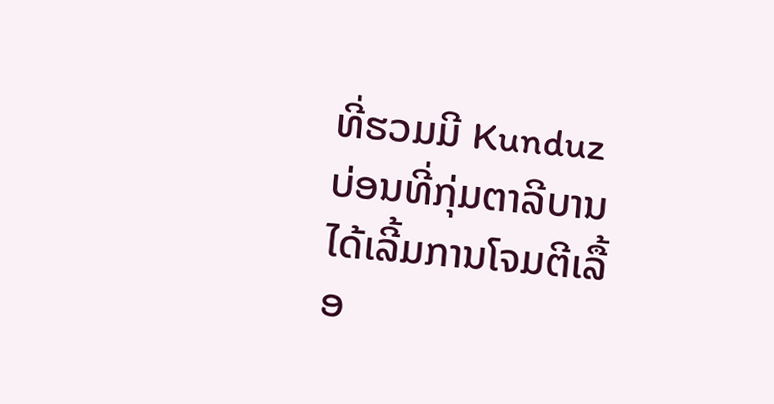ທີ່ຮວມມີ Kunduz ບ່ອນທີ່ກຸ່ມຕາລີບານ ໄດ້ເລີ້ມການໂຈມຕີເລື້ອ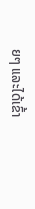ຍໆ ແລະໄດ້ເຂົ້າ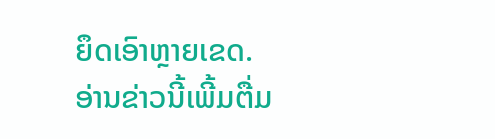ຍຶດເອົາຫຼາຍເຂດ.
ອ່ານຂ່າວນີ້ເພີ້ມຕື່ມ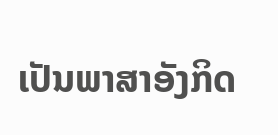ເປັນພາສາອັງກິດ